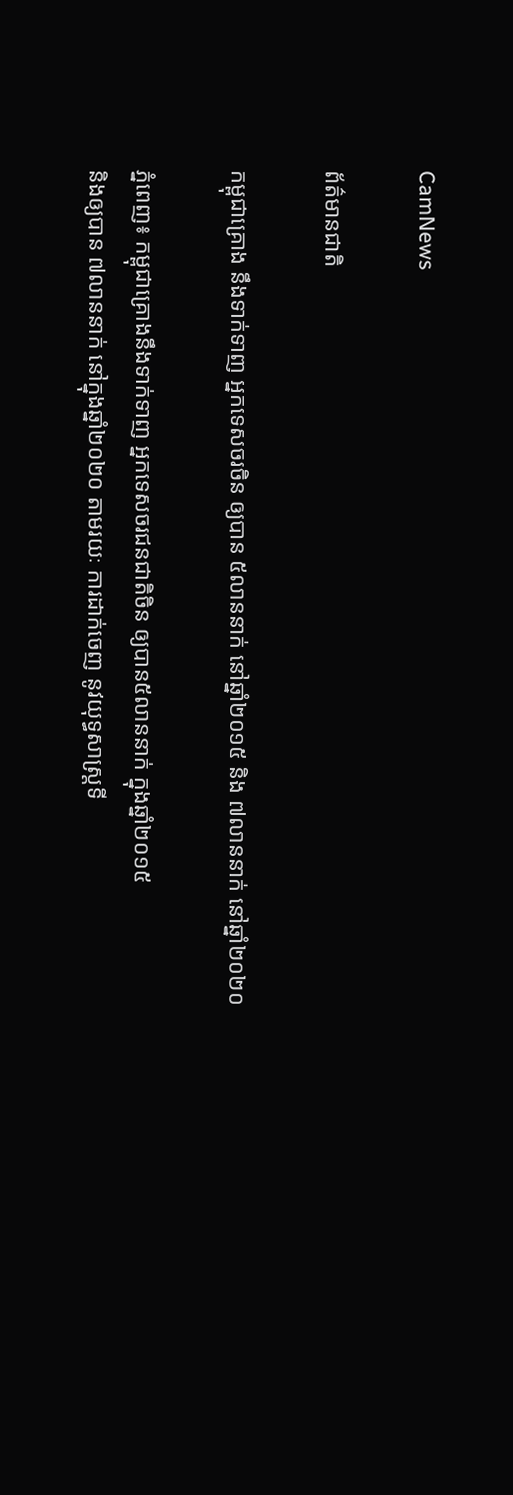CamNews

ព័ត៌មានជាតិ

កម្ពុជាគ្រោង នឹងទាក់ទាញ អ្នកទេសចរចិន ឲ្យបាន ៥លាននាក់ នៅឆ្នាំ២០១៥ និង ៧លាននាក់ នៅឆ្នាំ២០២០

ភ្នំពេញ៖ កម្ពុជាគ្រោងនឹងទាក់ទាញ អ្នកទេសចរជនជាតិចិន ឲ្យបាន៥លាននាក់ ក្នុងឆ្នាំ២០១៥
និងឲ្យបាន ៧លាននាក់ នៅក្នុងឆ្នាំ២០២០ តាមរយៈ ការដាក់ចេញ នូវយុទ្ធសាស្រ្តទី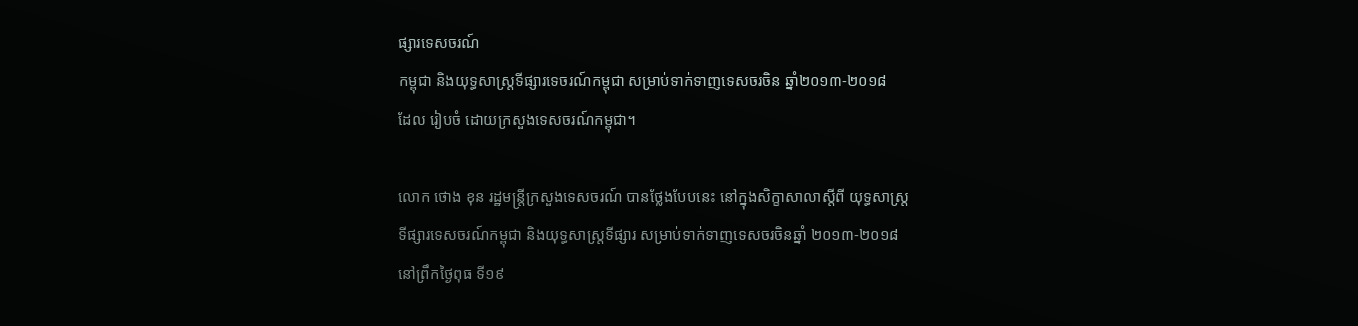ផ្សារទេសចរណ៍
កម្ពុជា និងយុទ្ធសាស្រ្តទីផ្សារទេចរណ៍កម្ពុជា សម្រាប់ទាក់ទាញទេសចរចិន ឆ្នាំ២០១៣-២០១៨
ដែល រៀបចំ ដោយក្រសួងទេសចរណ៍កម្ពុជា។

លោក ថោង ខុន រដ្ឋមន្រ្តីក្រសួងទេសចរណ៍ បានថ្លែងបែបនេះ នៅក្នុងសិក្ខាសាលាស្តីពី យុទ្ធសាស្រ្ត
ទីផ្សារទេសចរណ៍កម្ពុជា និងយុទ្ធសាស្រ្តទីផ្សារ សម្រាប់ទាក់ទាញទេសចរចិនឆ្នាំ ២០១៣-២០១៨
នៅព្រឹកថ្ងៃពុធ ទី១៩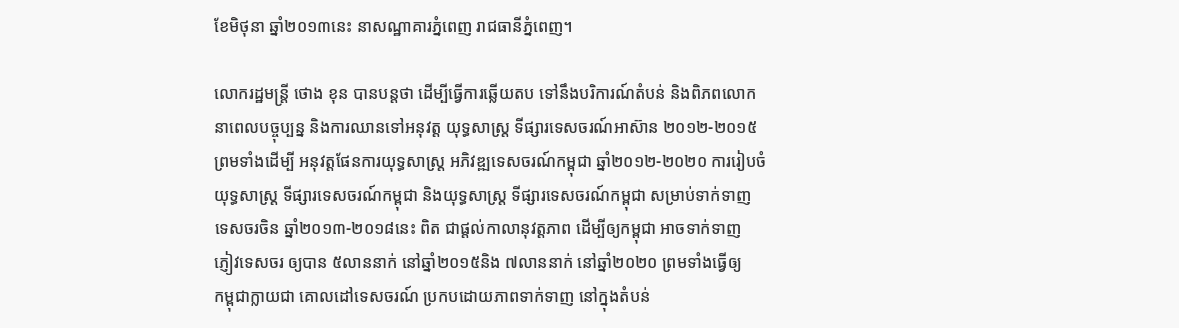ខែមិថុនា ឆ្នាំ២០១៣នេះ នាសណ្ឋាគារភ្នំពេញ រាជធានីភ្នំពេញ។

លោករដ្ឋមន្រ្តី ថោង ខុន បានបន្តថា ដើម្បីធ្វើការឆ្លើយតប ទៅនឹងបរិការណ៍តំបន់ និងពិភពលោក
នាពេលបច្ចុប្បន្ន និងការឈានទៅអនុវត្ត យុទ្ធសាស្រ្ត ទីផ្សារទេសចរណ៍អាស៊ាន ២០១២-២០១៥
ព្រមទាំងដើម្បី អនុវត្តផែនការយុទ្ធសាស្រ្ត អភិវឌ្ឍទេសចរណ៍កម្ពុជា ឆ្នាំ២០១២-២០២០ ការរៀបចំ
យុទ្ធសាស្រ្ត ទីផ្សារទេសចរណ៍កម្ពុជា និងយុទ្ធសាស្រ្ត ទីផ្សារទេសចរណ៍កម្ពុជា សម្រាប់ទាក់ទាញ
ទេសចរចិន ឆ្នាំ២០១៣-២០១៨នេះ ពិត ជាផ្តល់កាលានុវត្តភាព ដើម្បីឲ្យកម្ពុជា អាចទាក់ទាញ
ភ្ញៀវទេសចរ ឲ្យបាន ៥លាននាក់ នៅឆ្នាំ២០១៥និង ៧លាននាក់ នៅឆ្នាំ២០២០ ព្រមទាំងធ្វើឲ្យ
កម្ពុជាក្លាយជា គោលដៅទេសចរណ៍ ប្រកបដោយភាពទាក់ទាញ នៅក្នុងតំបន់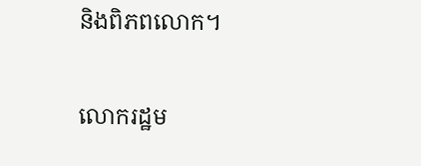និងពិភពលោក។

លោករដ្ឋម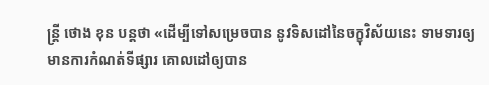ន្រ្តី ថោង ខុន បន្តថា «ដើម្បីទៅសម្រេចបាន នូវទិសដៅនៃចក្ខុវិស័យនេះ ទាមទារឲ្យ
មានការកំណត់ទីផ្សារ គោលដៅឲ្យបាន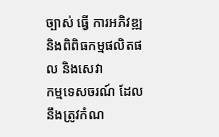ច្បាស់ ធ្វើ ការអភិវឌ្ឍ និងពិពិធកម្មផលិតផល និងសេវា
កម្មទេសចរណ៍ ដែលនឹងត្រូវកំណ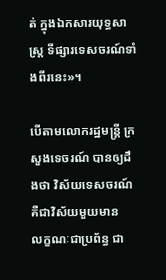ត់ ក្នុងឯកសារយុទ្ធសាស្រ្ត ទីផ្សារទេសចរណ៍ទាំងពីរនេះ»។

បើតាមលោករដ្ឋមន្រ្តី ក្រសួងទេចរណ៍ បានឲ្យដឹងថា វិស័យទេសចរណ៍ គឺជាវិស័យមួយមាន
លក្ខណៈជាប្រព័ន្ធ ជា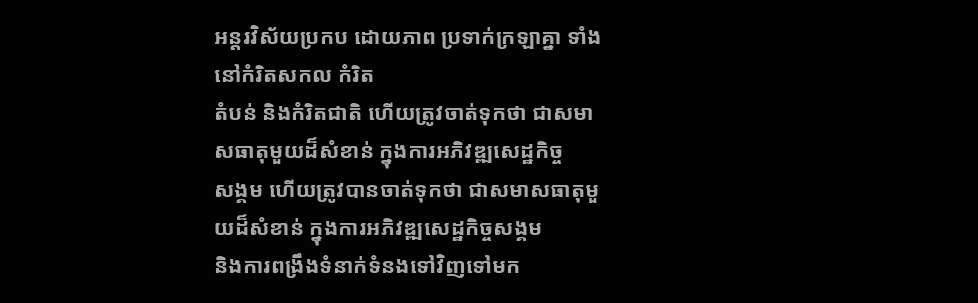អន្តរវិស័យប្រកប ដោយភាព ប្រទាក់ក្រឡាគ្នា ទាំងនៅកំរិតសកល កំរិត
តំបន់ និងកំរិតជាតិ ហើយត្រូវចាត់ទុកថា ជាសមាសធាតុមួយដ៏សំខាន់ ក្នុងការអភិវឌ្ឍសេដ្ឋកិច្ច
សង្គម ហើយត្រូវបានចាត់ទុកថា ជាសមាសធាតុមួយដ៏សំខាន់ ក្នុងការអភិវឌ្ឍសេដ្ឋកិច្ចសង្គម
និងការពង្រឹងទំនាក់ទំនងទៅវិញទៅមក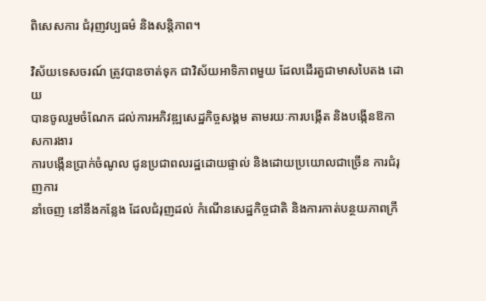ពិសេសការ ជំរុញវប្បធម៌ និងសន្តិភាព។

វិស័យទេសចរណ៍ ត្រូវបានចាត់ទុក ជាវិស័យអាទិភាពមួយ ដែលដើរតួជាមាសបៃតង ដោយ
បានចូលរួមចំណែក ដល់ការអភិវឌ្ឍសេដ្ឋកិច្ចសង្គម តាមរយៈការបង្កើត និងបង្កើនឱកាសការងារ
ការបង្កើនប្រាក់ចំណូល ជូនប្រជាពលរដ្ឋដោយផ្ទាល់ និងដោយប្រយោលជាច្រើន ការជំរុញការ
នាំចេញ នៅនឹងកន្លែង ដែលជំរុញដល់ កំណើនសេដ្ឋកិច្ចជាតិ និងការកាត់បន្ថយភាពក្រី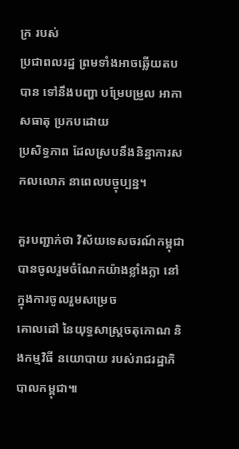ក្រ របស់
ប្រជាពលរដ្ឋ ព្រមទាំងអាចឆ្លើយតបបាន ទៅនឹងបញ្ហា បម្រែបម្រួល អាកាសធាតុ ប្រកបដោយ
ប្រសិទ្ធភាព ដែលស្របនឹងនិន្នាការសកលលោក នាពេលបច្ចុប្បន្ន។

គួរបញ្ជាក់ថា វិស័យទេសចរណ៍កម្ពុជា បានចូលរួមចំណែកយ៉ាងខ្លាំងក្លា នៅក្នុងការចូលរួមសម្រេច
គោលដៅ នៃយុទ្ធសាស្រ្តចតុកោណ និងកម្មវិធី នយោបាយ របស់រាជរដ្ឋាភិបាលកម្ពុជា៕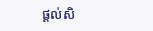ផ្តល់សិ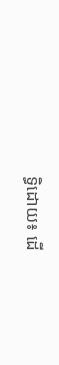ទ្ធិដោយ៖ ដើ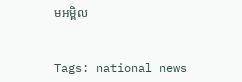មអម្ពិល


Tags: national news